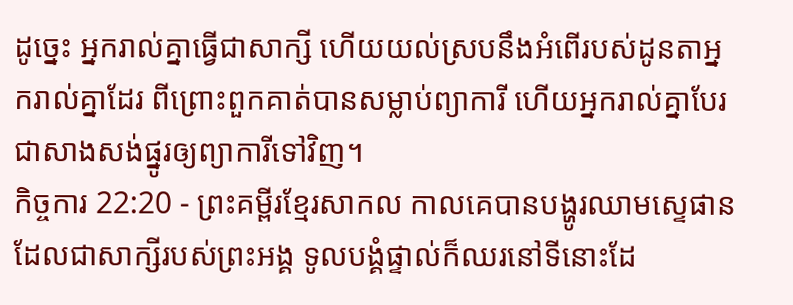ដូច្នេះ អ្នករាល់គ្នាធ្វើជាសាក្សី ហើយយល់ស្របនឹងអំពើរបស់ដូនតាអ្នករាល់គ្នាដែរ ពីព្រោះពួកគាត់បានសម្លាប់ព្យាការី ហើយអ្នករាល់គ្នាបែរជាសាងសង់ផ្នូរឲ្យព្យាការីទៅវិញ។
កិច្ចការ 22:20 - ព្រះគម្ពីរខ្មែរសាកល កាលគេបានបង្ហូរឈាមស្ទេផានដែលជាសាក្សីរបស់ព្រះអង្គ ទូលបង្គំផ្ទាល់ក៏ឈរនៅទីនោះដែ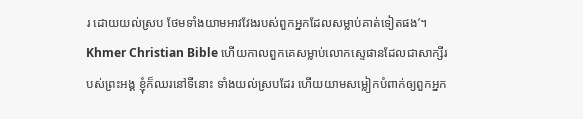រ ដោយយល់ស្រប ថែមទាំងយាមអាវវែងរបស់ពួកអ្នកដែលសម្លាប់គាត់ទៀតផង’។ Khmer Christian Bible ហើយកាលពួកគេសម្លាប់លោកស្ទេផានដែលជាសាក្សីរបស់ព្រះអង្គ ខ្ញុំក៏ឈរនៅទីនោះ ទាំងយល់ស្របដែរ ហើយយាមសម្លៀកបំពាក់ឲ្យពួកអ្នក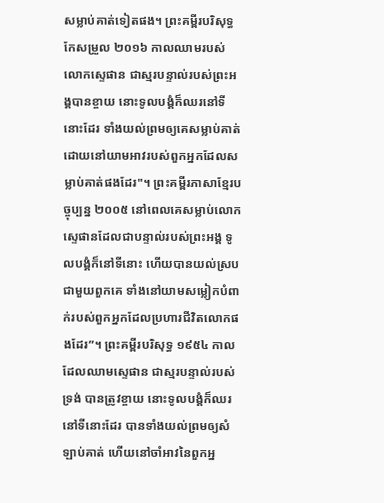សម្លាប់គាត់ទៀតផង។ ព្រះគម្ពីរបរិសុទ្ធកែសម្រួល ២០១៦ កាលឈាមរបស់លោកស្ទេផាន ជាស្មរបន្ទាល់របស់ព្រះអង្គបានខ្ចាយ នោះទូលបង្គំក៏ឈរនៅទីនោះដែរ ទាំងយល់ព្រមឲ្យគេសម្លាប់គាត់ ដោយនៅយាមអាវរបស់ពួកអ្នកដែលសម្លាប់គាត់ផងដែរ"។ ព្រះគម្ពីរភាសាខ្មែរបច្ចុប្បន្ន ២០០៥ នៅពេលគេសម្លាប់លោកស្ទេផានដែលជាបន្ទាល់របស់ព្រះអង្គ ទូលបង្គំក៏នៅទីនោះ ហើយបានយល់ស្របជាមួយពួកគេ ទាំងនៅយាមសម្លៀកបំពាក់របស់ពួកអ្នកដែលប្រហារជីវិតលោកផងដែរ”។ ព្រះគម្ពីរបរិសុទ្ធ ១៩៥៤ កាលដែលឈាមស្ទេផាន ជាស្មរបន្ទាល់របស់ទ្រង់ បានត្រូវខ្ចាយ នោះទូលបង្គំក៏ឈរនៅទីនោះដែរ បានទាំងយល់ព្រមឲ្យសំឡាប់គាត់ ហើយនៅចាំអាវនៃពួកអ្ន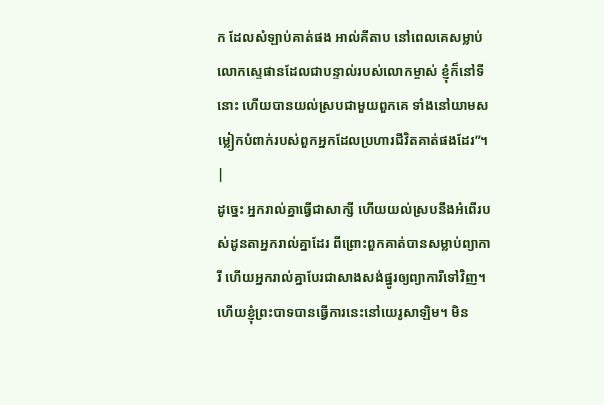ក ដែលសំឡាប់គាត់ផង អាល់គីតាប នៅពេលគេសម្លាប់លោកស្ទេផានដែលជាបន្ទាល់របស់លោកម្ចាស់ ខ្ញុំក៏នៅទីនោះ ហើយបានយល់ស្របជាមួយពួកគេ ទាំងនៅយាមសម្លៀកបំពាក់របស់ពួកអ្នកដែលប្រហារជីវិតគាត់ផងដែរ”។ |
ដូច្នេះ អ្នករាល់គ្នាធ្វើជាសាក្សី ហើយយល់ស្របនឹងអំពើរបស់ដូនតាអ្នករាល់គ្នាដែរ ពីព្រោះពួកគាត់បានសម្លាប់ព្យាការី ហើយអ្នករាល់គ្នាបែរជាសាងសង់ផ្នូរឲ្យព្យាការីទៅវិញ។
ហើយខ្ញុំព្រះបាទបានធ្វើការនេះនៅយេរូសាឡិម។ មិន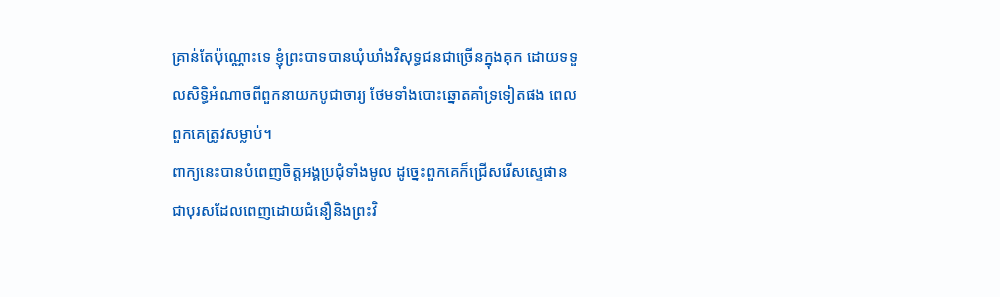គ្រាន់តែប៉ុណ្ណោះទេ ខ្ញុំព្រះបាទបានឃុំឃាំងវិសុទ្ធជនជាច្រើនក្នុងគុក ដោយទទួលសិទ្ធិអំណាចពីពួកនាយកបូជាចារ្យ ថែមទាំងបោះឆ្នោតគាំទ្រទៀតផង ពេលពួកគេត្រូវសម្លាប់។
ពាក្យនេះបានបំពេញចិត្តអង្គប្រជុំទាំងមូល ដូច្នេះពួកគេក៏ជ្រើសរើសស្ទេផាន ជាបុរសដែលពេញដោយជំនឿនិងព្រះវិ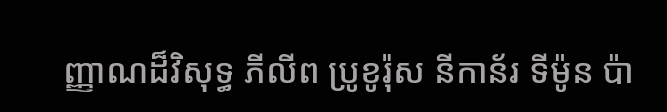ញ្ញាណដ៏វិសុទ្ធ ភីលីព ប្រូខូរ៉ុស នីកាន័រ ទីម៉ូន ប៉ា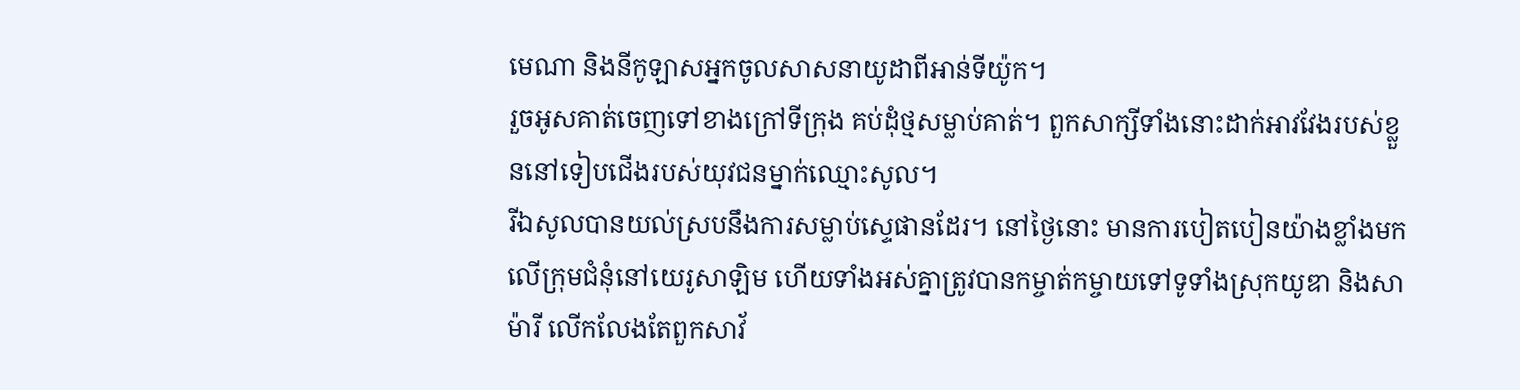មេណា និងនីកូឡាសអ្នកចូលសាសនាយូដាពីអាន់ទីយ៉ូក។
រួចអូសគាត់ចេញទៅខាងក្រៅទីក្រុង គប់ដុំថ្មសម្លាប់គាត់។ ពួកសាក្សីទាំងនោះដាក់អាវវែងរបស់ខ្លួននៅទៀបជើងរបស់យុវជនម្នាក់ឈ្មោះសូល។
រីឯសូលបានយល់ស្របនឹងការសម្លាប់ស្ទេផានដែរ។ នៅថ្ងៃនោះ មានការបៀតបៀនយ៉ាងខ្លាំងមកលើក្រុមជំនុំនៅយេរូសាឡិម ហើយទាំងអស់គ្នាត្រូវបានកម្ចាត់កម្ចាយទៅទូទាំងស្រុកយូឌា និងសាម៉ារី លើកលែងតែពួកសាវ័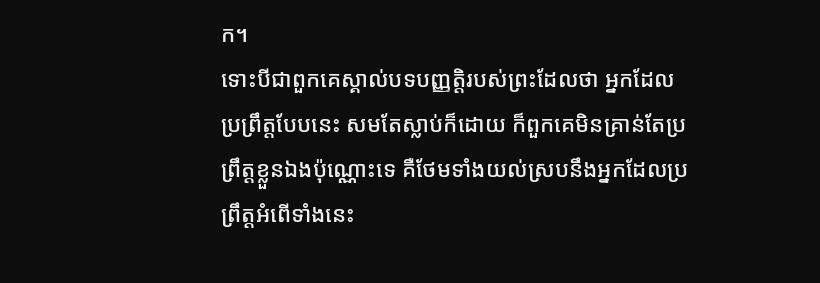ក។
ទោះបីជាពួកគេស្គាល់បទបញ្ញត្តិរបស់ព្រះដែលថា អ្នកដែលប្រព្រឹត្តបែបនេះ សមតែស្លាប់ក៏ដោយ ក៏ពួកគេមិនគ្រាន់តែប្រព្រឹត្តខ្លួនឯងប៉ុណ្ណោះទេ គឺថែមទាំងយល់ស្របនឹងអ្នកដែលប្រព្រឹត្តអំពើទាំងនេះ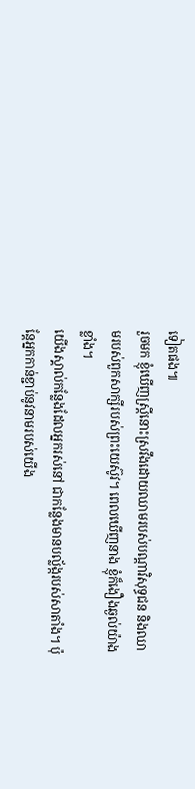ទៀតផង៕
រួចមក ខ្ញុំឃើញស្ត្រីនោះស្រវឹងដោយឈាមរបស់បណ្ដាវិសុទ្ធជន និងឈាមរបស់ពួកសាក្សីរបស់ព្រះយេស៊ូវ។ ពេលឃើញនាង ខ្ញុំក៏ងឿងឆ្ងល់យ៉ាងខ្លាំង។
យើងស្គាល់កន្លែងដែលអ្នករស់នៅ ជាកន្លែងមានបល្ល័ង្ករបស់សាតាំង។ ប៉ុន្តែអ្នកកាន់ខ្ជាប់នូវនាមរបស់យើង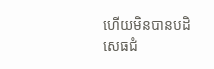ហើយមិនបានបដិសេធជំ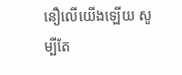នឿលើយើងឡើយ សូម្បីតែ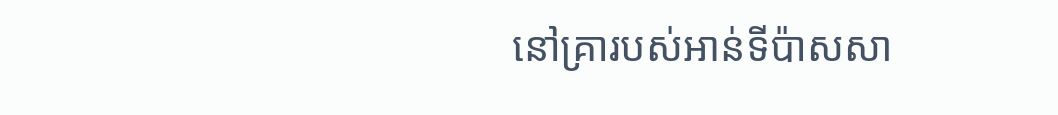នៅគ្រារបស់អាន់ទីប៉ាសសា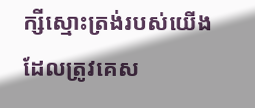ក្សីស្មោះត្រង់របស់យើង ដែលត្រូវគេស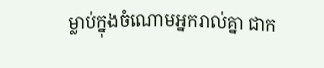ម្លាប់ក្នុងចំណោមអ្នករាល់គ្នា ជាក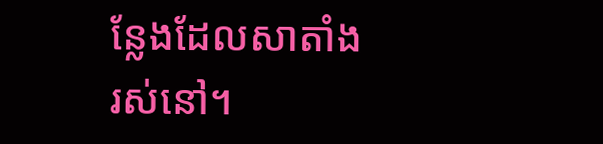ន្លែងដែលសាតាំងរស់នៅ។